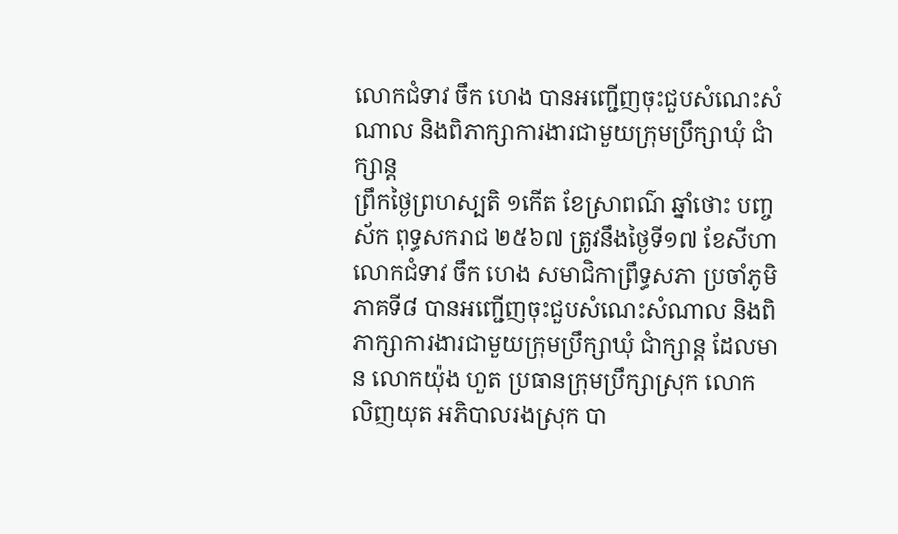លោកជំទាវ ចឹក ហេង បានអញ្ជើញចុះជួបសំណេះសំណាល និងពិភាក្សាការងារជាមួយក្រុមប្រឹក្សាឃុំ ជាំក្សាន្ត
ព្រឹកថ្ងៃព្រហស្បតិ ១កើត ខែស្រាពណ៌ ឆ្នាំថោះ បញ្ចស័ក ពុទ្ធសករាជ ២៥៦៧ ត្រូវនឹងថ្ងៃទី១៧ ខែសីហា លោកជំទាវ ចឹក ហេង សមាជិកាព្រឹទ្ធសភា ប្រចាំភូមិភាគទី៨ បានអញ្ជើញចុះជួបសំណេះសំណាល និងពិភាក្សាការងារជាមួយក្រុមប្រឹក្សាឃុំ ជាំក្សាន្ត ដែលមាន លោកយ៉ុង ហួត ប្រធានក្រុមប្រឹក្សាស្រុក លោក លិញយុត អភិបាលរងស្រុក បា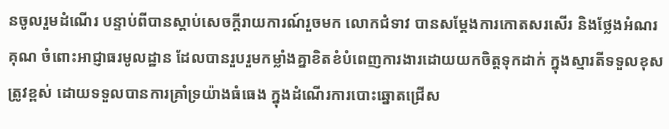នចូលរួមដំណើរ បន្ទាប់ពីបានស្តាប់សេចក្តីរាយការណ៍រួចមក លោកជំទាវ បានសម្តែងការកោតសរសើរ និងថ្លែងអំណរគុណ ចំពោះអាជ្ញាធរមូលដ្ឋាន ដែលបានរួបរួមកម្លាំងគ្នាខិតខំបំពេញការងារដោយយកចិត្តទុកដាក់ ក្នុងស្មារតីទទួលខុសត្រូវខ្ពស់ ដោយទទួលបានការគ្រាំទ្រយ៉ាងធំធេង ក្នុងដំណើរការបោះឆ្នោតជ្រើស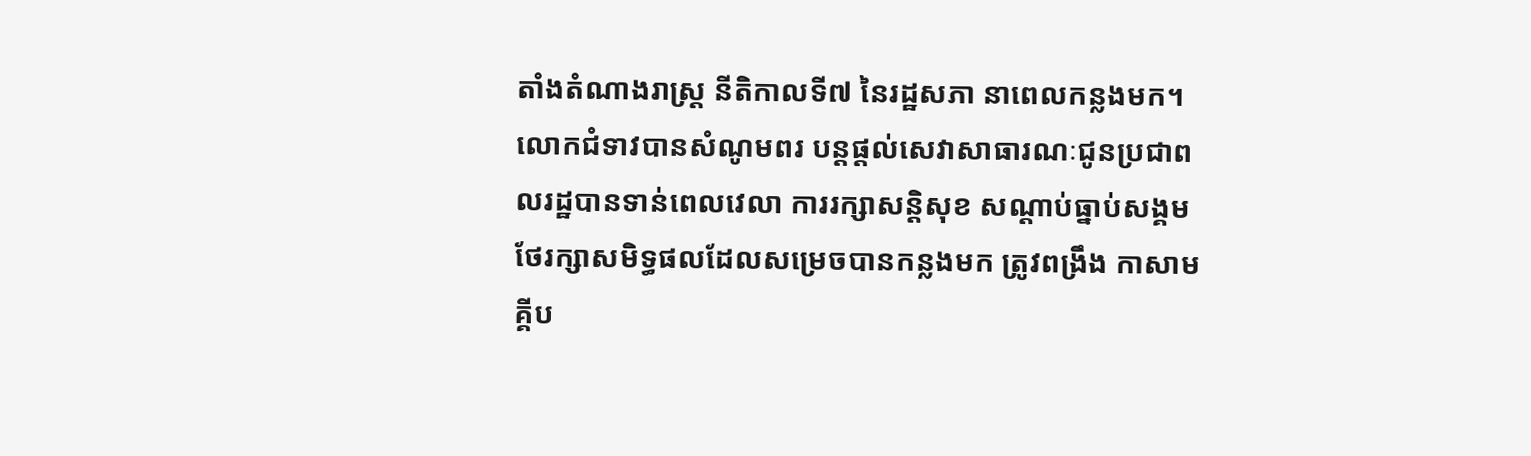តាំងតំណាងរាស្ត្រ នីតិកាលទី៧ នៃរដ្ឋសភា នាពេលកន្លងមក។ លោកជំទាវបានសំណូមពរ បន្តផ្តល់សេវាសាធារណៈជូនប្រជាពលរដ្ឋបានទាន់ពេលវេលា ការរក្សាសន្តិសុខ សណ្តាប់ធ្នាប់សង្គម ថែរក្សាសមិទ្ធផលដែលសម្រេចបានកន្លងមក ត្រូវពង្រឹង កាសាមគ្គីប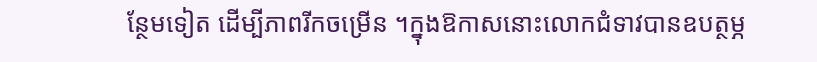ន្ថែមទៀត ដើម្បីភាពរីកចម្រើន ។ក្នុងឱកាសនោះលោកជំទាវបានឧបត្ថម្ភ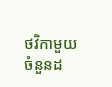ថវិកាមួយចំនួនដ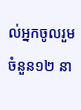ល់អ្នកចូលរួមចំនួន១២ នា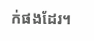ក់ផងដែរ។